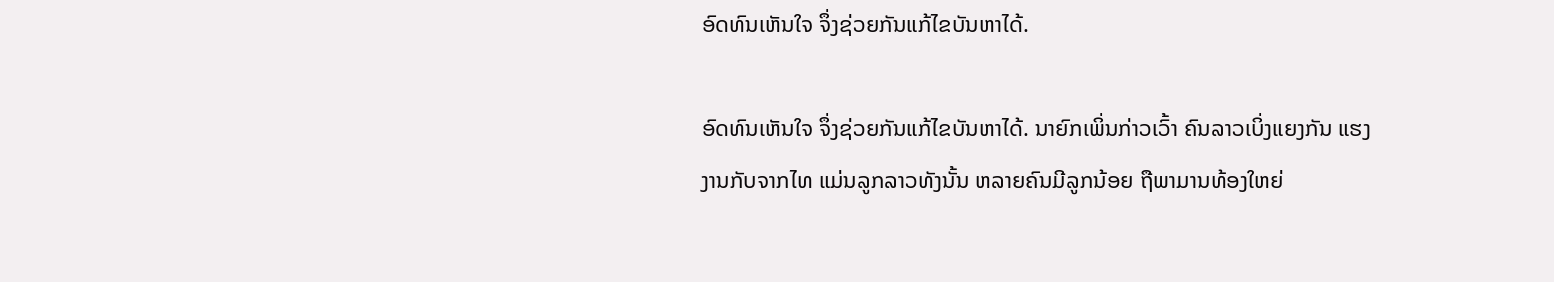ອົດທົນເຫັນໃຈ ຈຶ່ງຊ່ວຍກັນແກ້ໄຂບັນຫາໄດ້.

ອົດທົນເຫັນໃຈ ຈຶ່ງຊ່ວຍກັນແກ້ໄຂບັນຫາໄດ້. ນາຍົກເພິ່ນກ່າວເວົ້າ ຄົນລາວເບິ່ງແຍງກັນ ແຮງງານກັບຈາກໄທ ແມ່ນລູກລາວທັງນັ້ນ ຫລາຍຄົນມີລູກນ້ອຍ ຖືພາມານທ້ອງໃຫຍ່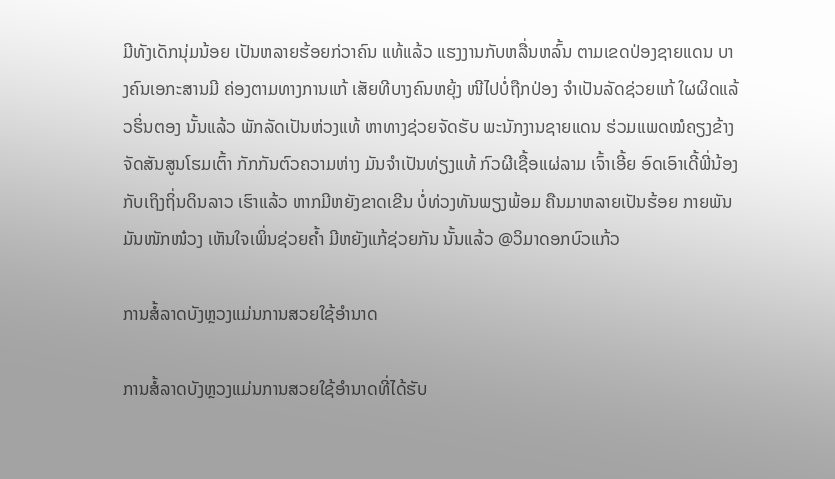ມີທັງເດັກນຸ່ມນ້ອຍ ເປັນຫລາຍຮ້ອຍກ່ວາຄົນ ແທ້ແລ້ວ ແຮງງານກັບຫລື່ນຫລົ້ນ ຕາມເຂດປ່ອງຊາຍແດນ ບາງຄົນເອກະສານມີ ຄ່ອງຕາມທາງການແກ້ ເສັຍທີບາງຄົນຫຍຸ້ງ ໜີໄປບໍ່ຖືກປ່ອງ ຈໍາເປັນລັດຊ່ວຍແກ້ ໃຜຜິດແລ້ວຮິ່ນຕອງ ນັ້ນແລ້ວ ພັກລັດເປັນຫ່ວງແທ້ ຫາທາງຊ່ວຍຈັດຮັບ ພະນັກງານຊາຍແດນ ຮ່ວມແພດໝໍຄຽງຂ້າງ ຈັດສັນສູນໂຮມເຕົ້າ ກັກກັນຕົວຄວາມຫ່າງ ມັນຈໍາເປັນທ່ຽງແທ້ ກົວຜີເຊື້ອແຜ່ລາມ ເຈົ້າເອີ້ຍ ອົດເອົາເດີ້ພີ່ນ້ອງ ກັບເຖິງຖິ່ນດິນລາວ ເຮົາແລ້ວ ຫາກມີຫຍັງຂາດເຂີນ ບໍ່ທ່ວງທັນພຽງພ້ອມ ຄືນມາຫລາຍເປັນຮ້ອຍ ກາຍພັນມັນໜັກໜ໋ວງ ເຫັນໃຈເພິ່ນຊ່ວຍຄໍ້າ ມີຫຍັງແກ້ຊ່ວຍກັນ ນັ້ນແລ້ວ @ວິມາດອກບົວແກ້ວ

ການສໍ້ລາດບັງຫຼວງແມ່ນການສວຍໃຊ້ອຳນາດ

ການສໍ້ລາດບັງຫຼວງແມ່ນການສວຍໃຊ້ອຳນາດທີ່ໄດ້ຮັບ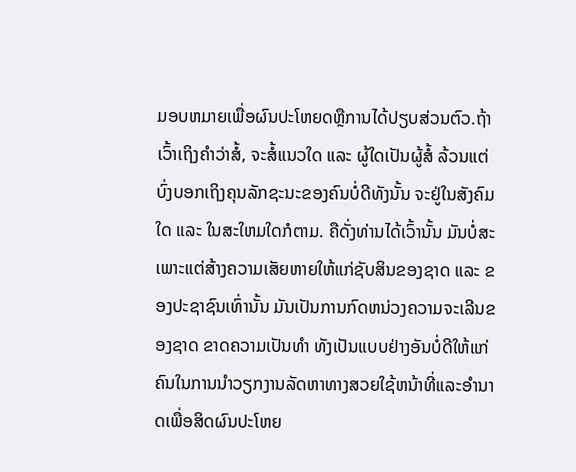ມອບຫມາຍເພື່ອຜົນປະໂຫຍດຫຼືການໄດ້ປຽບສ່ວນຕົວ.ຖ້າເວົ້າເຖິງຄໍາວ່າສໍ້, ຈະສໍ້ແນວໃດ ແລະ ຜູ້ໃດເປັນຜູ້ສໍ້ ລ້ວນແຕ່ບົ່ງບອກເຖິງຄຸນລັກຊະນະຂອງຄົນບໍ່ດີທັງນັ້ນ ຈະຢູ່ໃນສັງຄົມໃດ ແລະ ໃນສະໃຫມໃດກໍຕາມ. ຄືດັ່ງທ່ານໄດ້ເວົ້ານັ້ນ ມັນບໍ່ສະເພາະແຕ່ສ້າງຄວາມເສັຍຫາຍໃຫ້ແກ່ຊັບສິນຂອງຊາດ ແລະ ຂອງປະຊາຊົນເທົ່ານັ້ນ ມັນເປັນການກົດຫນ່ວງຄວາມຈະເລີນຂອງຊາດ ຂາດຄວາມເປັນທໍາ ທັງເປັນແບບຢ່າງອັນບໍ່ດີໃຫ້ແກ່ຄົນໃນການນໍາວຽກງານລັດຫາທາງສວຍໃຊ້ຫນ້າທີ່ແລະອໍານາດເພື່ອສິດຜົນປະໂຫຍ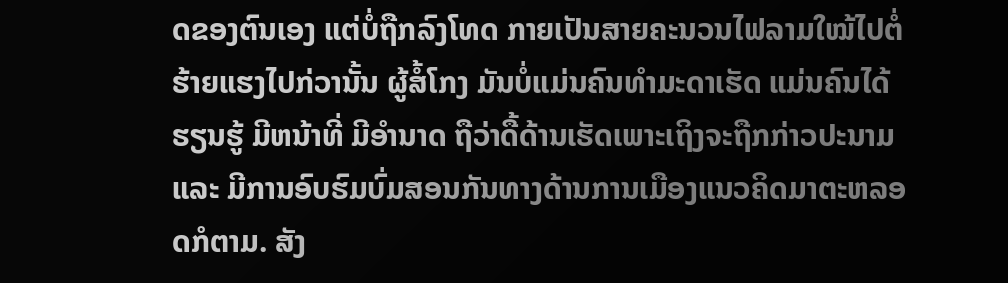ດຂອງຕົນເອງ ແຕ່ບໍ່ຖືກລົງໂທດ ກາຍເປັນສາຍຄະນວນໄຟລາມໃໝ້ໄປຕໍ່ ຮ້າຍແຮງໄປກ່ວານັ້ນ ຜູ້ສໍ້ໂກງ ມັນບໍ່ແມ່ນຄົນທໍາມະດາເຮັດ ແມ່ນຄົນໄດ້ຮຽນຮູ້ ມີຫນ້າທີ່ ມີອໍານາດ ຖືວ່າດື້ດ້ານເຮັດເພາະເຖິງຈະຖືກກ່າວປະນາມ ແລະ ມີການອົບຮົມບົ່ມສອນກັນທາງດ້ານການເມືອງແນວຄິດມາຕະຫລອດກໍຕາມ. ສັງ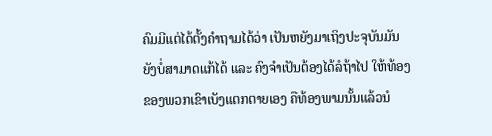ຄົມມີແຕ່ໄດ້ຕັ້ງຄໍາຖາມໄດ້ວ່າ ເປັນຫຍັງມາເຖິງປະຈຸບັນມັນຍັງບໍ່ສາມາດແກ້ໄດ້ ແລະ ຄົງຈໍາເປັນຕ້ອງໄດ້ລໍຖ້າໄປ ໃຫ້ທ້ອງຂອງພວກເຂົາເບັງແຕກຕາຍເອງ ຄືທ້ອງພາມນັ້ນແລ້ວນໍ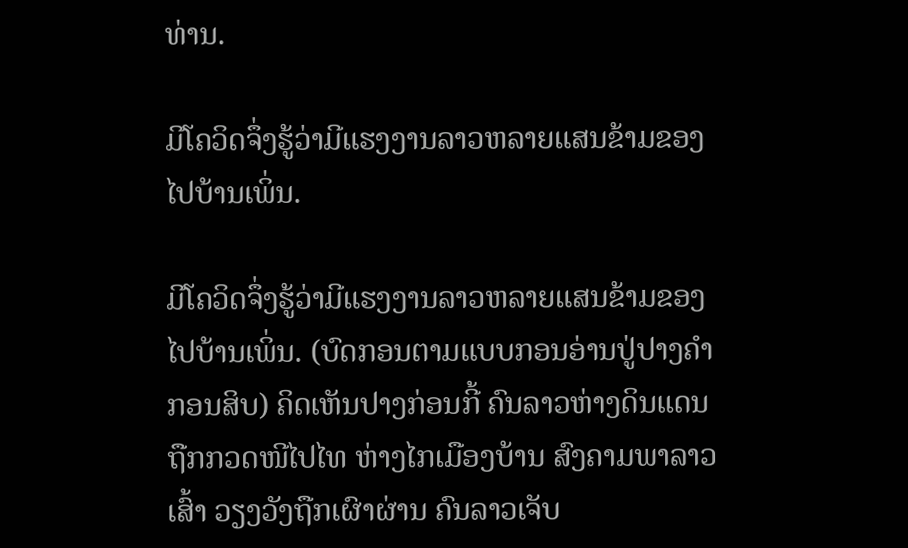ທ່ານ.

ມີໂຄວິດຈຶ່ງຮູ້ວ່າມີແຮງງານລາວຫລາຍແສນຂ້າມຂອງໄປບ້ານເພິ່ນ.

ມີໂຄວິດຈຶ່ງຮູ້ວ່າມີແຮງງານລາວຫລາຍແສນຂ້າມຂອງໄປບ້ານເພິ່ນ. (ບົດກອນຕາມແບບກອນອ່ານປູ່ປາງຄໍາກອນສິບ) ຄິດເຫັນປາງກ່ອນກີ້ ຄົນລາວຫ່າງດິນແດນ ຖືກກວດໜີໄປໄທ ຫ່າງໄກເມືອງບ້ານ ສົງຄາມພາລາວເສົ້າ ວຽງວັງຖືກເຜົາຜ່ານ ຄົນລາວເຈັບ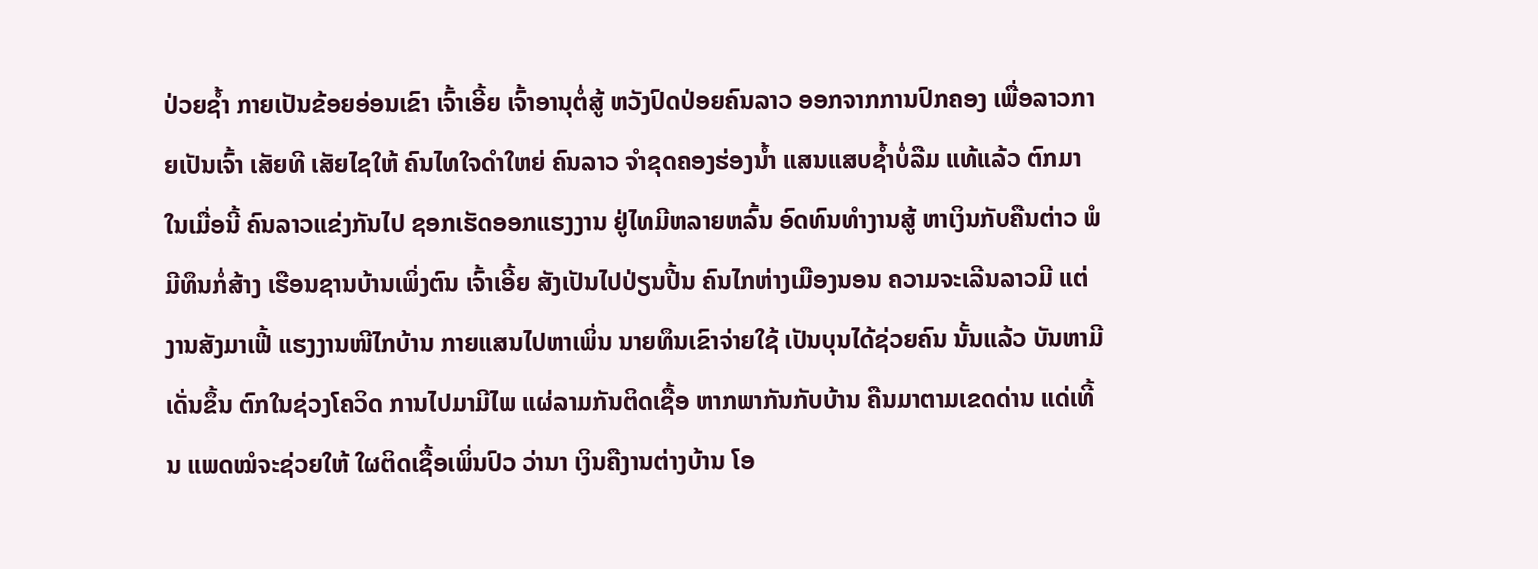ປ່ວຍຊໍ້າ ກາຍເປັນຂ້ອຍອ່ອນເຂົາ ເຈົ້າເອີ້ຍ ເຈົ້າອານຸຕໍ່ສູ້ ຫວັງປົດປ່ອຍຄົນລາວ ອອກຈາກການປົກຄອງ ເພື່ອລາວກາຍເປັນເຈົ້າ ເສັຍທີ ເສັຍໄຊໃຫ້ ຄົນໄທໃຈດໍາໃຫຍ່ ຄົນລາວ ຈໍາຂຸດຄອງຮ່ອງນໍ້າ ແສນແສບຊໍ້າບໍ່ລືມ ແທ້ແລ້ວ ຕົກມາໃນເມື່ອນີ້ ຄົນລາວແຂ່ງກັນໄປ ຊອກເຮັດອອກແຮງງານ ຢູ່ໄທມີຫລາຍຫລົ້ນ ອົດທົນທໍາງານສູ້ ຫາເງິນກັບຄືນຕ່າວ ພໍມີທຶນກໍ່ສ້າງ ເຮືອນຊານບ້ານເພິ່ງຕົນ ເຈົ້າເອີ້ຍ ສັງເປັນໄປປ່ຽນປີ້ນ ຄົນໄກຫ່າງເມືອງນອນ ຄວາມຈະເລີນລາວມີ ແຕ່ງານສັງມາເຟີ້ ແຮງງານໜີໄກບ້ານ ກາຍແສນໄປຫາເພິ່ນ ນາຍທຶນເຂົາຈ່າຍໃຊ້ ເປັນບຸນໄດ້ຊ່ວຍຄົນ ນັ້ນແລ້ວ ບັນຫາມີເດັ່ນຂຶ້ນ ຕົກໃນຊ່ວງໂຄວິດ ການໄປມາມີໄພ ແຜ່ລາມກັນຕິດເຊື້ອ ຫາກພາກັນກັບບ້ານ ຄືນມາຕາມເຂດດ່ານ ແດ່ເທີ້ນ ແພດໝໍຈະຊ່ວຍໃຫ້ ໃຜຕິດເຊື້ອເພິ່ນປົວ ວ່ານາ ເງິນຄືງານຕ່າງບ້ານ ໂອ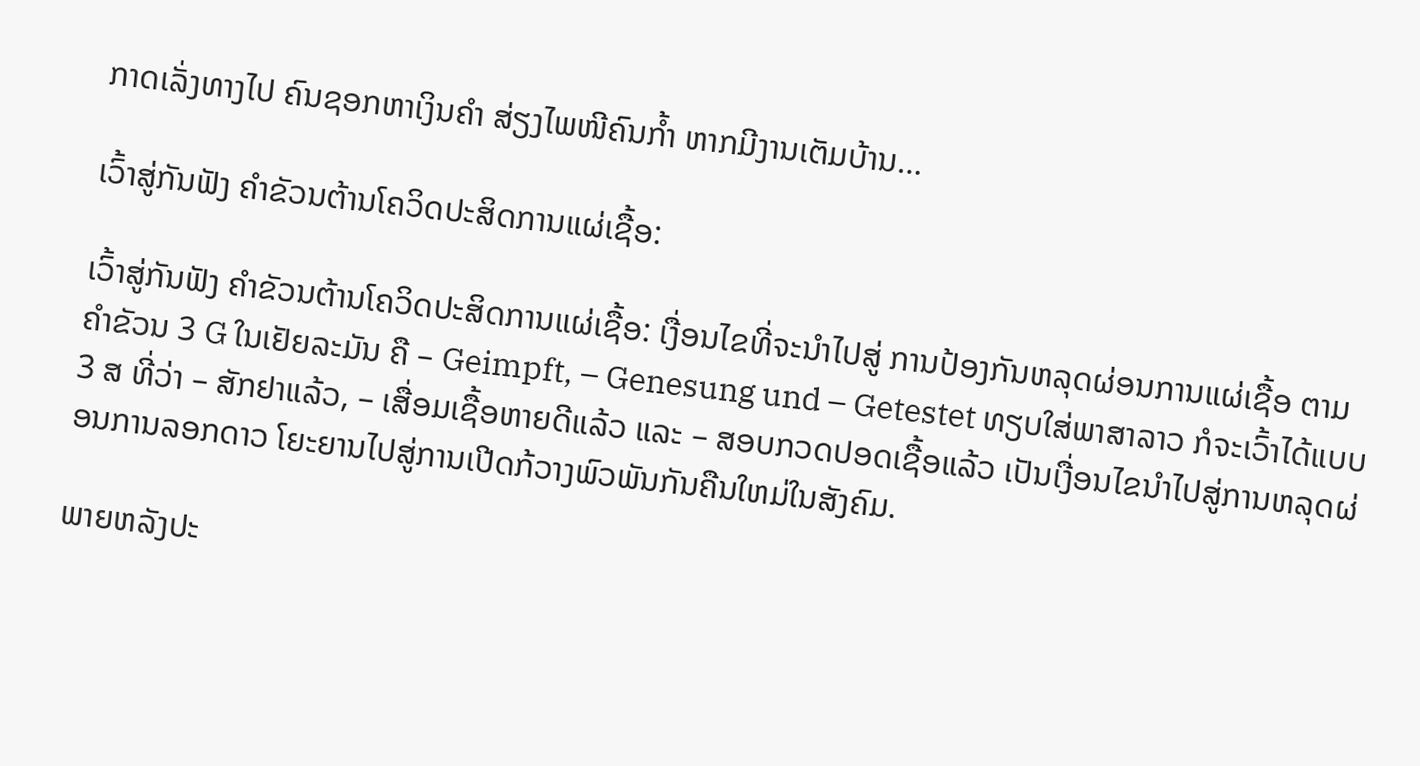ກາດເລັ່ງທາງໄປ ຄົນຊອກຫາເງິນຄໍາ ສ່ຽງໄພໜີຄົນກໍ້າ ຫາກມີງານເຕັມບ້ານ…

ເວົ້າສູ່ກັນຟັງ ຄໍາຂັວນຕ້ານໂຄວິດປະສິດການແຜ່ເຊື້ອ:

ເວົ້າສູ່ກັນຟັງ ຄໍາຂັວນຕ້ານໂຄວິດປະສິດການແຜ່ເຊື້ອ: ເງື່ອນໄຂທີ່ຈະນໍາໄປສູ່ ການປ້ອງກັນຫລຸດຜ່ອນການແຜ່ເຊື້ອ ຕາມຄໍາຂັວນ 3 G ໃນເຢັຍລະມັນ ຄື – Geimpft, – Genesung und – Getestet ທຽບໃສ່ພາສາລາວ ກໍຈະເວົ້າໄດ້ແບບ 3 ສ ທີ່ວ່າ – ສັກຢາແລ້ວ, – ເສື່ອມເຊື້ອຫາຍດີແລ້ວ ແລະ – ສອບກວດປອດເຊື້ອແລ້ວ ເປັນເງື່ອນໄຂນໍາໄປສູ່ການຫລຸດຜ່ອນການລອກດາວ ໂຍະຍານໄປສູ່ການເປີດກ້ວາງພົວພັນກັນຄືນໃຫມ່ໃນສັງຄົມ.

ພາຍຫລັງປະ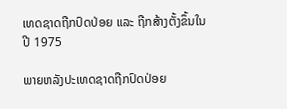ເທດຊາດຖືກປົດປ່ອຍ ແລະ ຖືກສ້າງຕັ້ງຂຶ້ນໃນປີ 1975

ພາຍຫລັງປະເທດຊາດຖືກປົດປ່ອຍ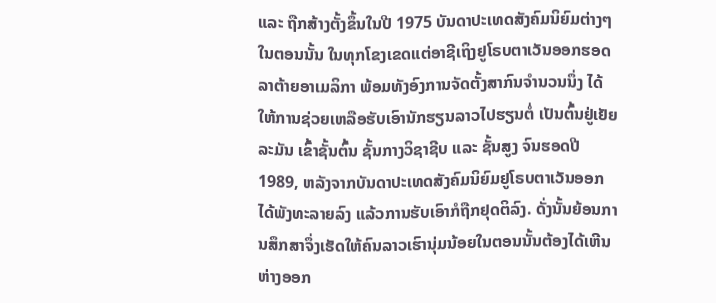ແລະ ຖືກສ້າງຕັ້ງຂຶ້ນໃນປີ 1975 ບັນດາປະເທດສັງຄົມນິຍົມຕ່າງໆໃນຕອນນັ້ນ ໃນທຸກໂຂງເຂດແຕ່ອາຊີເຖິງຢູໂຣບຕາເວັນອອກຮອດລາຕ້າຍອາເມລິກາ ພ້ອມທັງອົງການຈັດຕັ້ງສາກົນຈໍານວນນຶ່ງ ໄດ້ໃຫ້ການຊ່ວຍເຫລືອຮັບເອົານັກຮຽນລາວໄປຮຽນຕໍ່ ເປັນຕົ້ນຢູ່ເຢັຍລະມັນ ເຂົ້າຊັ້ນຕົ້ນ ຊັ້ນກາງວິຊາຊີບ ແລະ ຊັ້ນສູງ ຈົນຮອດປີ 1989, ຫລັງຈາກບັນດາປະເທດສັງຄົມນິຍົມຢູໂຣບຕາເວັນອອກໄດ້ພັງທະລາຍລົງ ແລ້ວການຮັບເອົາກໍຖືກຢຸດຕິລົງ. ດັ່ງນັ້ນຍ້ອນການສຶກສາຈຶ່ງເຮັດໃຫ້ຄົນລາວເຮົານຸ່ມນ້ອຍໃນຕອນນັ້ນຕ້ອງໄດ້ເຫີນຫ່າງອອກ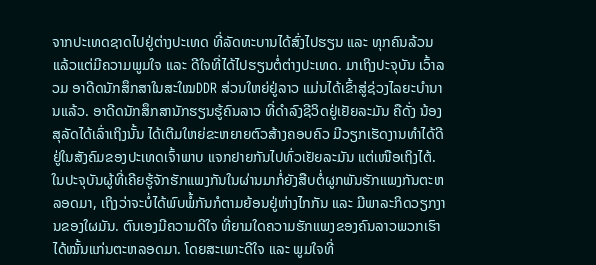ຈາກປະເທດຊາດໄປຢູ່ຕ່າງປະເທດ ທີ່ລັດທະບານໄດ້ສົ່ງໄປຮຽນ ແລະ ທຸກຄົນລ້ວນແລ້ວແຕ່ມີຄວາມພູມໃຈ ແລະ ດີໃຈທີ່ໄດ້ໄປຮຽນຕໍ່ຕ່າງປະເທດ. ມາເຖິງປະຈຸບັນ ເວົ້າລວມ ອາດີດນັກສຶກສາໃນສະໃໝDDR ສ່ວນໃຫຍ່ຢູ່ລາວ ແມ່ນໄດ້ເຂົ້າສູ່ຊ່ວງໄລຍະບໍານານແລ້ວ. ອາດີດນັກສຶກສານັກຮຽນຮູ້ຄົນລາວ ທີ່ດໍາລົງຊີວິດຢູ່ເຢັຍລະມັນ ຄືດັ່ງ ນ້ອງສຸລັດໄດ້ເລົ່າເຖິງນັ້ນ ໄດ້ເຕີມໃຫຍ່ຂະຫຍາຍຕົວສ້າງຄອບຄົວ ມີວຽກເຮັດງານທໍາໄດ້ດີຢູ່ໃນສັງຄົມຂອງປະເທດເຈົ້າພາບ ແຈກຢາຍກັນໄປທົ່ວເຢັຍລະມັນ ແຕ່ເໜືອເຖິງໄຕ້. ໃນປະຈຸບັນຜູ້ທີ່ເຄີຍຮູ້ຈັກຮັກແພງກັນໃນຜ່ານມາກໍ່ຍັງສືບຕໍ່ຜູກພັນຮັກແພງກັນຕະຫລອດມາ, ເຖິງວ່າຈະບໍ່ໄດ້ພົບພໍ້ກັນກໍຕາມຍ້ອນຢູ່ຫ່າງໄກກັນ ແລະ ມີພາລະກິດວຽກງານຂອງໃຜມັນ. ຕົນເອງມີຄວາມດີໃຈ ທີ່ຍາມໃດຄວາມຮັກແພງຂອງຄົນລາວພວກເຮົາໄດ້ໝັ້ນແກ່ນຕະຫລອດມາ. ໂດຍສະເພາະດີໃຈ ແລະ ພູມໃຈທີ່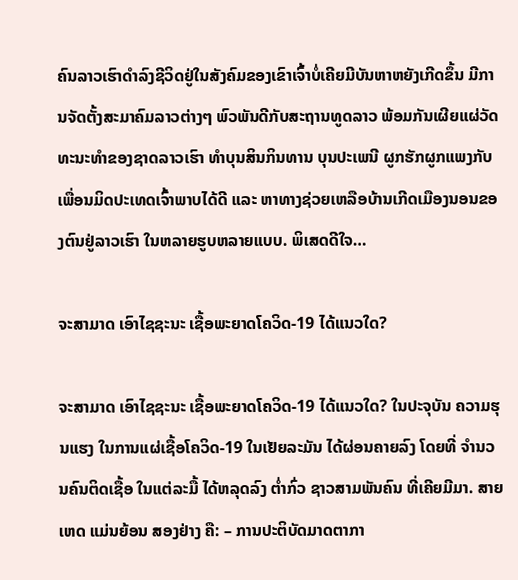ຄົນລາວເຮົາດໍາລົງຊີວິດຢູ່ໃນສັງຄົມຂອງເຂົາເຈົ້າບໍ່ເຄີຍມີບັນຫາຫຍັງເກີດຂຶ້ນ ມີການຈັດຕັ້ງສະມາຄົມລາວຕ່າງໆ ພົວພັນດີກັບສະຖານທູດລາວ ພ້ອມກັນເຜີຍແຜ່ວັດທະນະທໍາຂອງຊາດລາວເຮົາ ທໍາບຸນສິນກິນທານ ບຸນປະເພນີ ຜູກຮັກຜູກແພງກັບເພື່ອນມິດປະເທດເຈົ້າພາບໄດ້ດີ ແລະ ຫາທາງຊ່ວຍເຫລືອບ້ານເກີດເມືອງນອນຂອງຕົນຢູ່ລາວເຮົາ ໃນຫລາຍຮູບຫລາຍແບບ. ພິເສດດີໃຈ…

ຈະສາມາດ ເອົາໄຊຊະນະ ເຊື້ອພະຍາດໂຄວິດ-19 ໄດ້ແນວໃດ?

ຈະສາມາດ ເອົາໄຊຊະນະ ເຊື້ອພະຍາດໂຄວິດ-19 ໄດ້ແນວໃດ? ໃນປະຈຸບັນ ຄວາມຮຸນແຮງ ໃນການແຜ່ເຊື້ອໂຄວິດ-19 ໃນເຢັຍລະມັນ ໄດ້ຜ່ອນຄາຍລົງ ໂດຍທີ່ ຈໍານວນຄົນຕິດເຊື້ອ ໃນແຕ່ລະມື້ ໄດ້ຫລຸດລົງ ຕໍ່າກົ່ວ ຊາວສາມພັນຄົນ ທີ່ເຄີຍມີມາ. ສາຍເຫດ ແມ່ນຍ້ອນ ສອງຢ່າງ ຄື: – ການປະຕິບັດມາດຕາກາ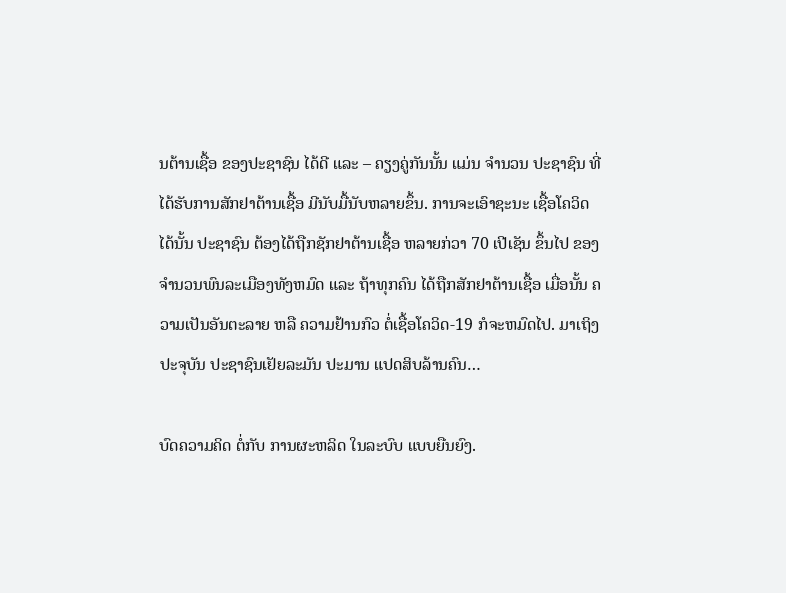ນຕ້ານເຊື້ອ ຂອງປະຊາຊົນ ໄດ້ດີ ແລະ – ຄຽງຄູ່ກັນນັ້ນ ແມ່ນ ຈໍານວນ ປະຊາຊົນ ທີ່ ໄດ້ຮັບການສັກຢາຕ້ານເຊື້ອ ມີນັບມື້ນັບຫລາຍຂຶ້ນ. ການຈະເອົາຊະນະ ເຊື້ອໂຄວິດໄດ້ນັ້ນ ປະຊາຊົນ ຕ້ອງໄດ້ຖືກຊັກຢາຕ້ານເຊື້ອ ຫລາຍກ່ວາ 70 ເປີເຊັນ ຂຶ້ນໄປ ຂອງຈໍານວນພົນລະເມືອງທັງຫມົດ ແລະ ຖ້າທຸກຄົນ ໄດ້ຖືກສັກຢາຕ້ານເຊື້ອ ເມື່ອນັ້ນ ຄວາມເປັນອັນຕະລາຍ ຫລື ຄວາມຢ້ານກົວ ຕໍ່ເຊື້ອໂຄວິດ-19 ກໍຈະຫມົດໄປ. ມາເຖິງປະຈຸບັນ ປະຊາຊົນເຢັຍລະມັນ ປະມານ ແປດສິບລ້ານຄົນ…

ບົດຄວາມຄິດ ຕໍ່ກັບ ການຜະຫລິດ ໃນລະບົບ ແບບຍືນຍົງ.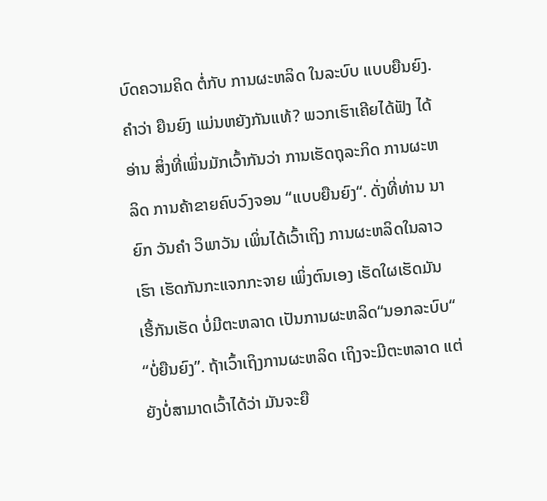ບົດຄວາມຄິດ ຕໍ່ກັບ ການຜະຫລິດ ໃນລະບົບ ແບບຍືນຍົງ. ຄໍາວ່າ ຍືນຍົງ ແມ່ນຫຍັງກັນແທ້? ພວກເຮົາເຄີຍໄດ້ຟັງ ໄດ້ອ່ານ ສິ່ງທີ່ເພິ່ນມັກເວົ້າກັນວ່າ ການເຮັດຖຸລະກິດ ການຜະຫລິດ ການຄ້າຂາຍຄົບວົງຈອນ “ແບບຍືນຍົງ“. ດັ່ງທີ່ທ່ານ ນາຍົກ ວັນຄໍາ ວິພາວັນ ເພິ່ນໄດ້ເວົ້າເຖິງ ການຜະຫລິດໃນລາວເຮົາ ເຮັດກັນກະແຈກກະຈາຍ ເພິ່ງຕົນເອງ ເຮັດໃຜເຮັດມັນ ເຮີ້ກັນເຮັດ ບໍ່ມີຕະຫລາດ ເປັນການຜະຫລິດ“ນອກລະບົບ“ “ບໍ່ຍືນຍົງ”. ຖ້າເວົ້າເຖິງການຜະຫລິດ ເຖິງຈະມີຕະຫລາດ ແຕ່ຍັງບໍ່ສາມາດເວົ້າໄດ້ວ່າ ມັນຈະຍື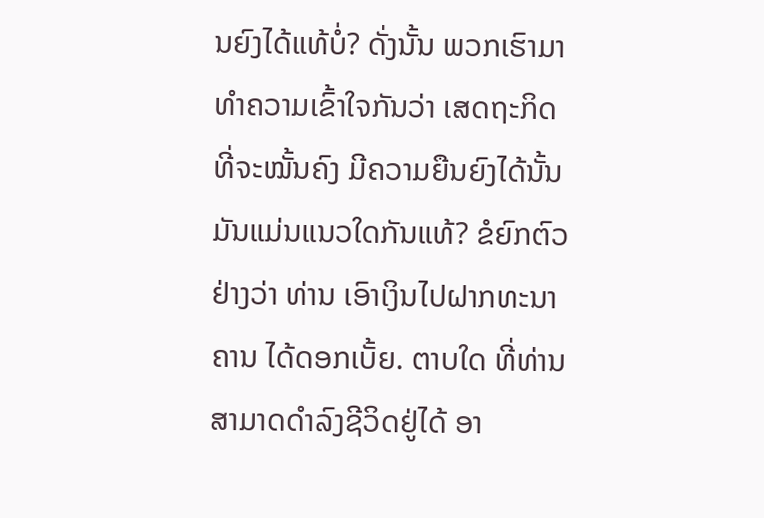ນຍົງໄດ້ແທ້ບໍ່? ດັ່ງນັ້ນ ພວກເຮົາມາທໍາຄວາມເຂົ້າໃຈກັນວ່າ ເສດຖະກິດ ທີ່ຈະໝັ້ນຄົງ ມີຄວາມຍືນຍົງໄດ້ນັ້ນ ມັນແມ່ນແນວໃດກັນແທ້? ຂໍຍົກຕົວຢ່າງວ່າ ທ່ານ ເອົາເງິນໄປຝາກທະນາຄານ ໄດ້ດອກເບັ້ຍ. ຕາບໃດ ທີ່ທ່ານ ສາມາດດໍາລົງຊີວິດຢູ່ໄດ້ ອາ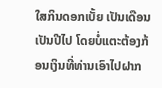ໃສກິນດອກເບັ້ຍ ເປັນເດືອນເປັນປີໄປ ໂດຍບໍ່ແຕະຕ້ອງກ້ອນເງິນທີ່ທ່ານເອົາໄປຝາກ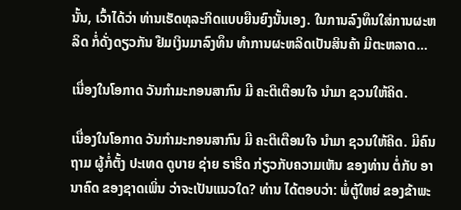ນັ້ນ, ເວົ້າໄດ້ວ່າ ທ່ານເຮັດທຸລະກິດແບບຍືນຍົງນັ້ນເອງ. ໃນການລົງທຶນໃສ່ການຜະຫລິດ ກໍ່ດັ່ງດຽວກັນ ຢືມເງິນມາລົງທຶນ ທໍາການຜະຫລິດເປັນສິນຄ້າ ມີຕະຫລາດ…

ເນື່ອງໃນໂອກາດ ວັນກໍາມະກອນສາກົນ ມີ ຄະຕິເຕືອນໃຈ ນໍາມາ ຊວນໃຫ້ຄິດ.

ເນື່ອງໃນໂອກາດ ວັນກໍາມະກອນສາກົນ ມີ ຄະຕິເຕືອນໃຈ ນໍາມາ ຊວນໃຫ້ຄິດ. ມີຄົນຖາມ ຜູ້ກໍ່ຕັ້ງ ປະເທດ ດູບາຍ ຊ່າຍ ຣາຮີດ ກ່ຽວກັບຄວາມເຫັນ ຂອງທ່ານ ຕໍ່ກັບ ອານາຄົດ ຂອງຊາດເພິ່ນ ວ່າຈະເປັນແນວໃດ? ທ່ານ ໄດ້ຕອບວ່າ: ພໍ່ຕູ້ໃຫຍ່ ຂອງຂ້າພະ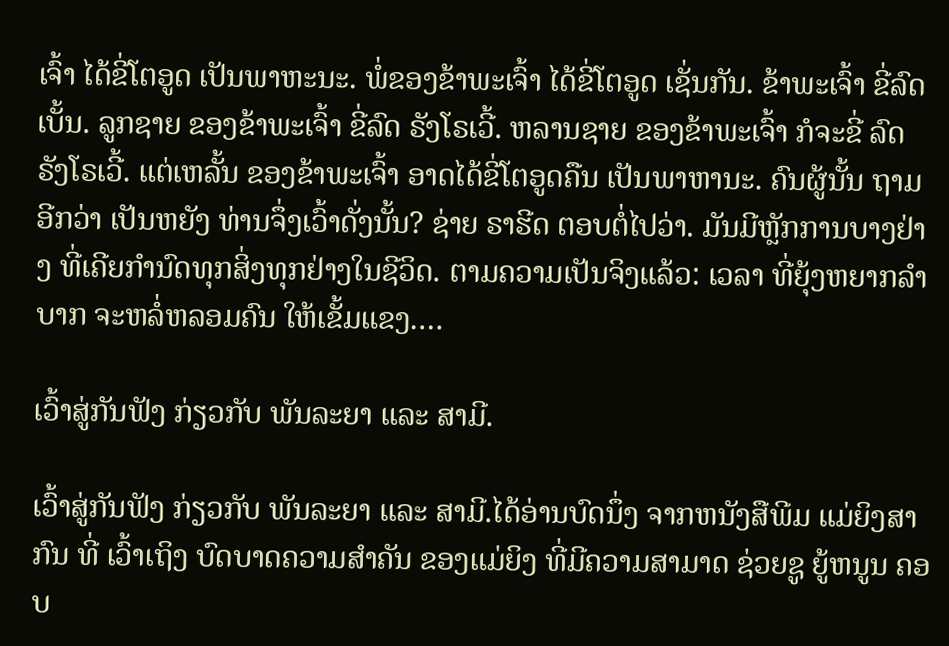ເຈົ້າ ໄດ້ຂີ່ໂຕອູດ ເປັນພາຫະນະ. ພໍ່ຂອງຂ້າພະເຈົ້າ ໄດ້ຂີ່ໂຕອູດ ເຊັ່ນກັນ. ຂ້າພະເຈົ້າ ຂີ່ລົດເບັ້ນ. ລູກຊາຍ ຂອງຂ້າພະເຈົ້າ ຂີ່ລົດ ຣັງໂຣເວີ້. ຫລານຊາຍ ຂອງຂ້າພະເຈົ້າ ກໍຈະຂີ່ ລົດຣັງໂຣເວີ້. ແຕ່ເຫລັ້ນ ຂອງຂ້າພະເຈົ້າ ອາດໄດ້ຂີ່ໂຕອູດຄືນ ເປັນພາຫານະ. ຄົນຜູ້ນັ້ນ ຖາມອີກວ່າ ເປັນຫຍັງ ທ່ານຈຶ່ງເວົ້າດັ່ງນັ້ນ? ຊ່າຍ ຣາຮີດ ຕອບຕໍ່ໄປວ່າ. ມັນມີຫຼັກການບາງຢ່າງ ທີ່ເຄີຍກໍານົດທຸກສິ່ງທຸກຢ່າງໃນຊີວິດ. ຕາມຄວາມເປັນຈິງແລ້ວ: ເວລາ ທີ່ຍຸ້ງຫຍາກລໍາບາກ ຈະຫລໍ່ຫລອມຄົນ ໃຫ້ເຂັ້ມແຂງ.…

ເວົ້າສູ່ກັນຟັງ ກ່ຽວກັບ ພັນລະຍາ ແລະ ສາມີ.

ເວົ້າສູ່ກັນຟັງ ກ່ຽວກັບ ພັນລະຍາ ແລະ ສາມີ.ໄດ້ອ່ານບົດນຶ່ງ ຈາກຫນັງສືພີມ ແມ່ຍິງສາກົນ ທີ່ ເວົ້າເຖິງ ບົດບາດຄວາມສຳຄັນ ຂອງແມ່ຍິງ ທີ່ມີຄວາມສາມາດ ຊ່ວຍຊູ ຍູ້ຫນູນ ຄອບ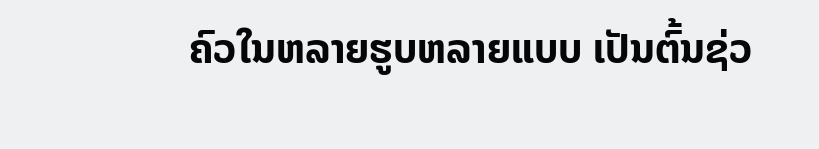ຄົວໃນຫລາຍຮູບຫລາຍແບບ ເປັນຕົ້ນຊ່ວ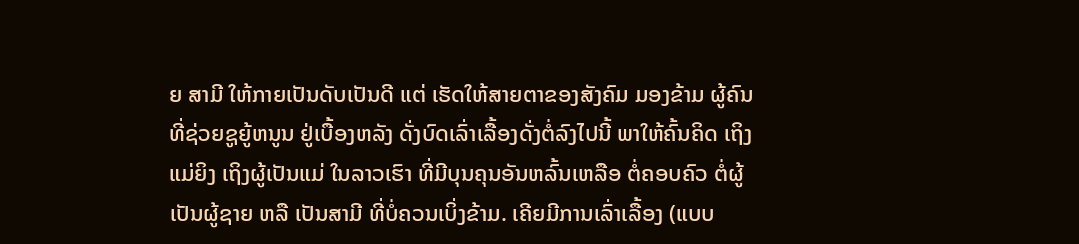ຍ ສາມີ ໃຫ້ກາຍເປັນດັບເປັນດີ ແຕ່ ເຮັດໃຫ້ສາຍຕາຂອງສັງຄົມ ມອງຂ້າມ ຜູ້ຄົນທີ່ຊ່ວຍຊູຍູ້ຫນູນ ຢູ່ເບື້ອງຫລັງ ດັ່ງບົດເລົ່າເລື້ອງດັ່ງຕໍ່ລົງໄປນີ້ ພາໃຫ້ຄົ້ນຄິດ ເຖິງແມ່ຍິງ ເຖິງຜູ້ເປັນແມ່ ໃນລາວເຮົາ ທີ່ມີບຸນຄຸນອັນຫລົ້ນເຫລືອ ຕໍ່ຄອບຄົວ ຕໍ່ຜູ້ເປັນຜູ້ຊາຍ ຫລື ເປັນສາມີ ທີ່ບໍ່ຄວນເບິ່ງຂ້າມ. ເຄີຍມີການເລົ່າເລື້ອງ (ແບບ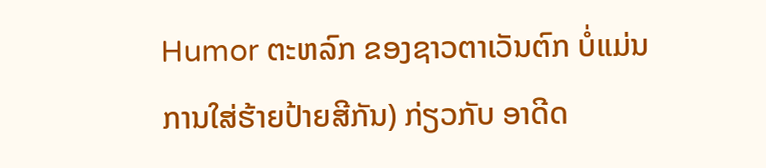Humor ຕະຫລົກ ຂອງຊາວຕາເວັນຕົກ ບໍ່ແມ່ນການໃສ່ຮ້າຍປ້າຍສີກັນ) ກ່ຽວກັບ ອາດີດ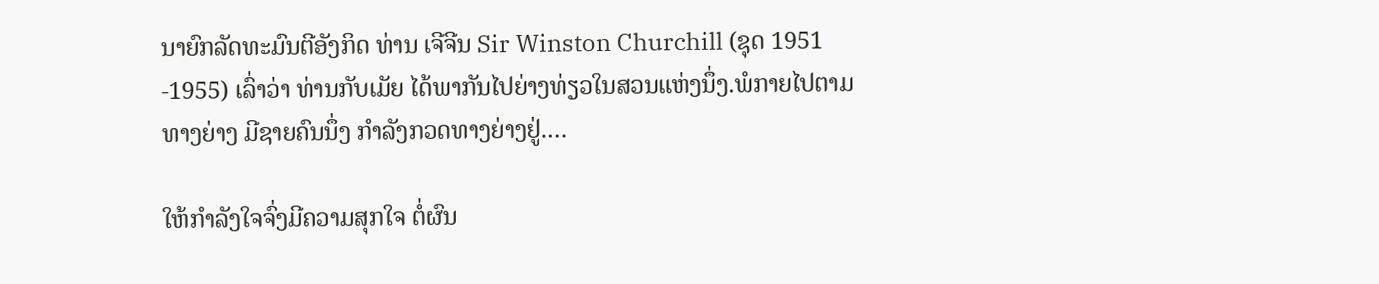ນາຍົກລັດທະມົນຕີອັງກິດ ທ່ານ ເຈີຈີນ Sir Winston Churchill (ຊຸດ 1951 -1955) ເລົ່າວ່າ ທ່ານກັບເມັຍ ໄດ້ພາກັນໄປຍ່າງທ່ຽວໃນສວນແຫ່ງນຶ່ງ.ພໍກາຍໄປຕາມທາງຍ່າງ ມີຊາຍຄົນນຶ່ງ ກຳລັງກວດທາງຍ່າງຢູ່.…

ໃຫ້ກໍາລັງໃຈຈົ່ງມີຄວາມສຸກໃຈ ຕໍ່ຜົນ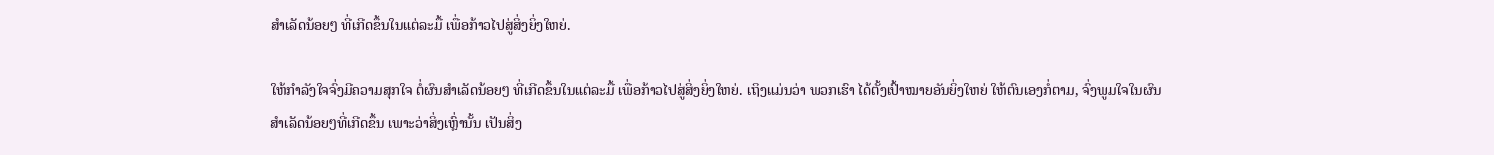ສຳເລັດນ້ອຍໆ ທີ່ເກີດຂຶ້ນໃນແຕ່ລະມື້ ເພື່ອກ້າວໄປສູ່ສິ່ງຍິ່ງໃຫຍ່.

ໃຫ້ກໍາລັງໃຈຈົ່ງມີຄວາມສຸກໃຈ ຕໍ່ຜົນສຳເລັດນ້ອຍໆ ທີ່ເກີດຂຶ້ນໃນແຕ່ລະມື້ ເພື່ອກ້າວໄປສູ່ສິ່ງຍິ່ງໃຫຍ່. ເຖິງແມ່ນວ່າ ພວກເຮົາ ໄດ້ຕັ້ງເປົ້າໝາຍອັນຍິ່ງໃຫຍ່ ໃຫ້ຕົນເອງກໍ່ຕາມ, ຈົ່ງພູມໃຈໃນຜົນສໍາເລັດນ້ອຍໆທີ່ເກີດຂຶ້ນ ເພາະວ່າສິ່ງເຫຼົ່ານັ້ນ ເປັນສິ່ງ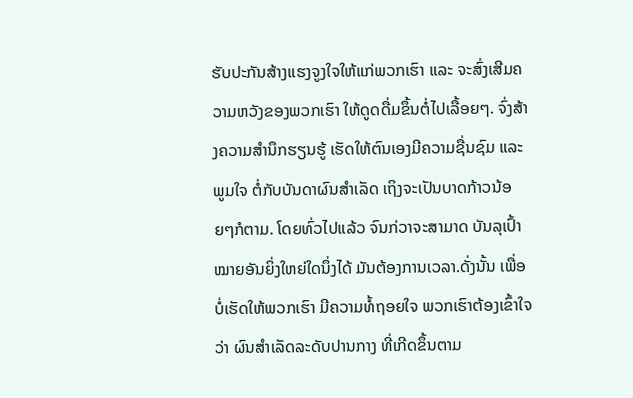ຮັບປະກັນສ້າງແຮງຈູງໃຈໃຫ້ແກ່ພວກເຮົາ ແລະ ຈະສົ່ງເສີມຄວາມຫວັງຂອງພວກເຮົາ ໃຫ້ດູດດື່ມຂຶ້ນຕໍ່ໄປເລື້ອຍໆ. ຈົ່ງສ້າງຄວາມສໍານຶກຮຽນຮູ້ ເຮັດໃຫ້ຕົນເອງມີຄວາມຊື່ນຊົມ ແລະ ພູມໃຈ ຕໍ່ກັບບັນດາຜົນສໍາເລັດ ເຖິງຈະເປັນບາດກ້າວນ້ອຍໆກໍຕາມ. ໂດຍທົ່ວໄປແລ້ວ ຈົນກ່ວາຈະສາມາດ ບັນລຸເປົ້າໝາຍອັນຍິ່ງໃຫຍ່ໃດນຶ່ງໄດ້ ມັນຕ້ອງການເວລາ.ດັ່ງນັ້ນ ເພື່ອບໍ່ເຮັດໃຫ້ພວກເຮົາ ມີຄວາມທໍ້ຖອຍໃຈ ພວກເຮົາຕ້ອງເຂົ້າໃຈວ່າ ຜົນສໍາເລັດລະດັບປານກາງ ທີ່ເກີດຂຶ້ນຕາມ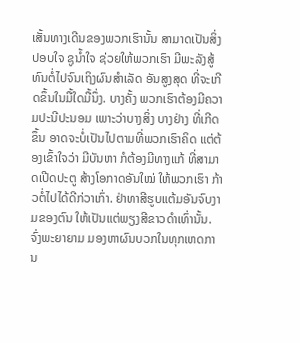ເສັ້ນທາງເດີນຂອງພວກເຮົານັ້ນ ສາມາດເປັນສິ່ງປອບໃຈ ຊູນໍ້າໃຈ ຊ່ວຍໃຫ້ພວກເຮົາ ມີພະລັງສູ້ທົນຕໍ່ໄປຈົນເຖິງຜົນສໍາເລັດ ອັນສູງສຸດ ທີ່ຈະເກີດຂຶ້ນໃນມື້ໃດມື້ນຶ່ງ. ບາງຄັ້ງ ພວກເຮົາຕ້ອງມີຄວາມປະນີປະນອມ ເພາະວ່າບາງສິ່ງ ບາງຢ່າງ ທີ່ເກີດຂຶ້ນ ອາດຈະບໍ່ເປັນໄປຕາມທີ່ພວກເຮົາຄິດ ແຕ່ຕ້ອງເຂົ້າໃຈວ່າ ມີບັນຫາ ກໍຕ້ອງມີທາງແກ້ ທີ່ສາມາດເປີດປະຕູ ສ້າງໂອກາດອັນໃໝ່ ໃຫ້ພວກເຮົາ ກ້າວຕໍ່ໄປໄດ້ດີກ່ວາເກົ່າ. ຢ່າທາສີຮູບແຕ້ມອັນຈົບງາມຂອງຕົນ ໃຫ້ເປັນແຕ່ພຽງສີຂາວດຳເທົ່ານັ້ນ. ຈົ່ງພະຍາຍາມ ມອງຫາຜົນບວກໃນທຸກເຫດການ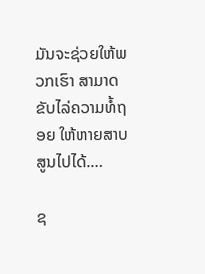ມັນຈະຊ່ວຍໃຫ້ພວກເຮົາ ສາມາດຂັບໄລ່ຄວາມທໍ້ຖອຍ ໃຫ້ຫາຍສາບສູນໄປໄດ້.…

ຊ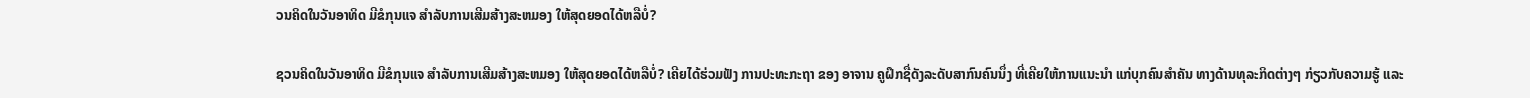ວນຄິດໃນວັນອາທິດ ມີຂໍກຸນແຈ ສໍາລັບການເສີມສ້າງສະຫມອງ ໃຫ້ສຸດຍອດໄດ້ຫລືບໍ່?

ຊວນຄິດໃນວັນອາທິດ ມີຂໍກຸນແຈ ສໍາລັບການເສີມສ້າງສະຫມອງ ໃຫ້ສຸດຍອດໄດ້ຫລືບໍ່? ເຄີຍໄດ້ຮ່ວມຟັງ ການປະທະກະຖາ ຂອງ ອາຈານ ຄູຝຶກຊື່ດັງລະດັບສາກົນຄົນນຶ່ງ ທີ່ເຄີຍໃຫ້ການແນະນໍາ ແກ່ບຸກຄົນສໍາຄັນ ທາງດ້ານທຸລະກິດຕ່າງໆ ກ່ຽວກັບຄວາມຮູ້ ແລະ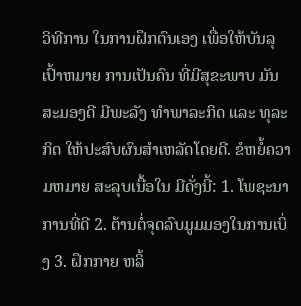ວິທີການ ໃນການຝຶກຕົນເອງ ເພື່ອໃຫ້ບັນລຸເປົ້າຫມາຍ ການເປັນຄົນ ທີ່ມີສຸຂະພາບ ມັນສະມອງດີ ມີພະລັງ ທໍາພາລະກິດ ແລະ ທຸລະກິດ ໃຫ້ປະສົບຜົນສໍາເຫລັດໂດຍດີ. ຂໍຫຍໍ້ຄວາມຫມາຍ ສະລຸບເນື້ອໃນ ມີດັ່ງນີ້: 1. ໂພຊະນາການທີ່ດີ 2. ຕ້ານຕໍ່ຈຸດລົບມູມມອງໃນການເບິ່ງ 3. ຝຶກກາຍ ຫລິ້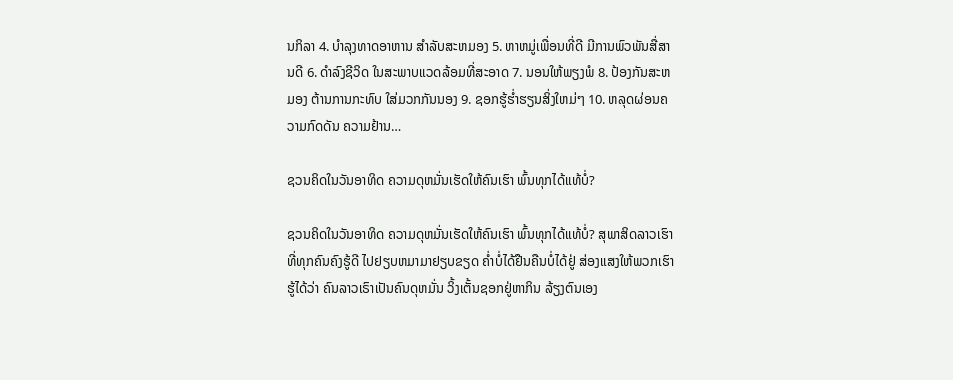ນກິລາ 4. ບໍາລຸງທາດອາຫານ ສໍາລັບສະຫມອງ 5. ຫາຫມູ່ເພື່ອນທີ່ດີ ມີການພົວພັນສື່ສານດີ 6. ດໍາລົງຊີວິດ ໃນສະພາບແວດລ້ອມທີ່ສະອາດ 7. ນອນໃຫ້ພຽງພໍ 8. ປ້ອງກັນສະຫມອງ ຕ້ານການກະທົບ ໃສ່ມວກກັນນອງ 9. ຊອກຮູ້ຮໍ່າຮຽນສິ່ງໃຫມ່ໆ 10. ຫລຸດຜ່ອນຄວາມກົດດັນ ຄວາມຢ້ານ…

ຊວນຄິດໃນວັນອາທິດ ຄວາມດຸຫມັ່ນເຮັດໃຫ້ຄົນເຮົາ ພົ້ນທຸກໄດ້ແທ້ບໍ່?

ຊວນຄິດໃນວັນອາທິດ ຄວາມດຸຫມັ່ນເຮັດໃຫ້ຄົນເຮົາ ພົ້ນທຸກໄດ້ແທ້ບໍ່? ສຸພາສິດລາວເຮົາທີ່ທຸກຄົນຄົງຮູ້ດີ ໄປຢຽບຫມາມາຢຽບຂຽດ ຄໍ່າບໍ່ໄດ້ຢືນຄືນບໍ່ໄດ້ຢູ່ ສ່ອງແສງໃຫ້ພວກເຮົາຮູ້ໄດ້ວ່າ ຄົນລາວເຣົາເປັນຄົນດຸຫມັ່ນ ວິ້ງເຕັ້ນຊອກຢູ່ຫາກິນ ລ້ຽງຕົນເອງ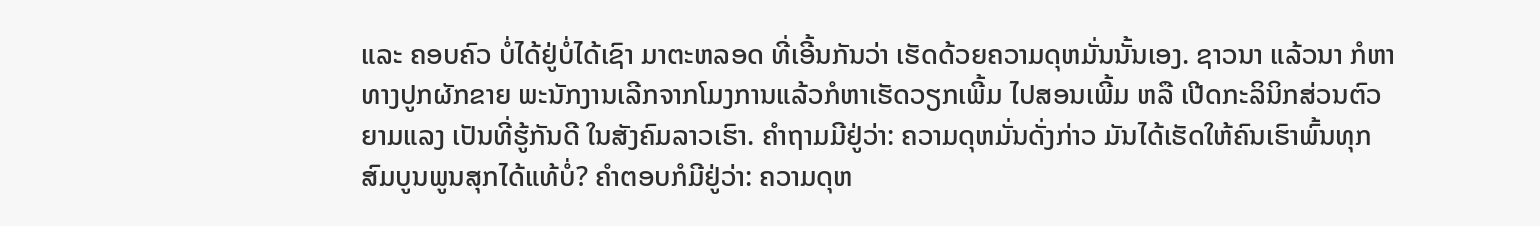ແລະ ຄອບຄົວ ບໍ່ໄດ້ຢູ່ບໍ່ໄດ້ເຊົາ ມາຕະຫລອດ ທີ່ເອີ້ນກັນວ່າ ເຮັດດ້ວຍຄວາມດຸຫມັ່ນນັ້ນເອງ. ຊາວນາ ແລ້ວນາ ກໍຫາທາງປູກຜັກຂາຍ ພະນັກງານເລີກຈາກໂມງການແລ້ວກໍຫາເຮັດວຽກເພີ້ມ ໄປສອນເພີ້ມ ຫລື ເປີດກະລິນິກສ່ວນຕົວຍາມແລງ ເປັນທີ່ຮູ້ກັນດີ ໃນສັງຄົມລາວເຮົາ. ຄໍາຖາມມີຢູ່ວ່າ: ຄວາມດຸຫມັ່ນດັ່ງກ່າວ ມັນໄດ້ເຮັດໃຫ້ຄົນເຮົາພົ້ນທຸກ ສົມບູນພູນສຸກໄດ້ແທ້ບໍ່? ຄໍາຕອບກໍມີຢູ່ວ່າ: ຄວາມດຸຫ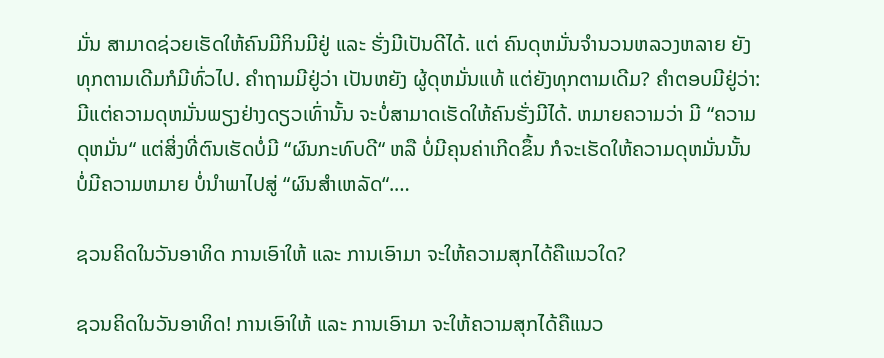ມັ່ນ ສາມາດຊ່ວຍເຮັດໃຫ້ຄົນມີກິນມີຢູ່ ແລະ ຮັ່ງມີເປັນດີໄດ້. ແຕ່ ຄົນດຸຫມັ່ນຈໍານວນຫລວງຫລາຍ ຍັງທຸກຕາມເດີມກໍມີທົ່ວໄປ. ຄໍາຖາມມີຢູ່ວ່າ ເປັນຫຍັງ ຜູ້ດຸຫມັ່ນແທ້ ແຕ່ຍັງທຸກຕາມເດີມ? ຄໍາຕອບມີຢູ່ວ່າ: ມີແຕ່ຄວາມດຸຫມັ່ນພຽງຢ່າງດຽວເທົ່ານັ້ນ ຈະບໍ່ສາມາດເຮັດໃຫ້ຄົນຮັ່ງມີໄດ້. ຫມາຍຄວາມວ່າ ມີ “ຄວາມດຸຫມັ່ນ“ ແຕ່ສິ່ງທີ່ຕົນເຮັດບໍ່ມີ “ຜົນກະທົບດີ“ ຫລື ບໍ່ມີຄຸນຄ່າເກີດຂຶ້ນ ກໍຈະເຮັດໃຫ້ຄວາມດຸຫມັ່ນນັ້ນ ບໍ່ມີຄວາມຫມາຍ ບໍ່ນໍາພາໄປສູ່ “ຜົນສໍາເຫລັດ“.…

ຊວນຄິດໃນວັນອາທິດ ການເອົາໃຫ້ ແລະ ການເອົາມາ ຈະໃຫ້ຄວາມສຸກໄດ້ຄືແນວໃດ?

ຊວນຄິດໃນວັນອາທິດ! ການເອົາໃຫ້ ແລະ ການເອົາມາ ຈະໃຫ້ຄວາມສຸກໄດ້ຄືແນວ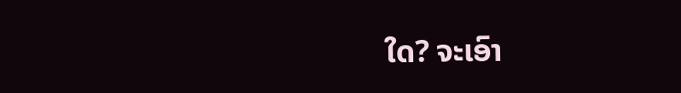ໃດ? ຈະເອົາ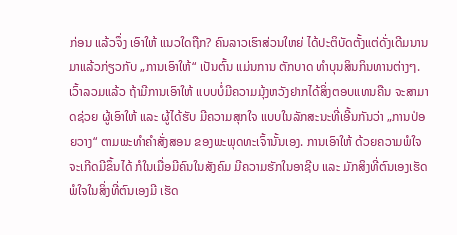ກ່ອນ ແລ້ວຈຶ່ງ ເອົາໃຫ້ ແນວໃດຖືກ? ຄົນລາວເຮົາສ່ວນໃຫຍ່ ໄດ້ປະຕິບັດຕັ້ງແຕ່ດັ່ງເດີມນານມາແລ້ວກ່ຽວກັບ „ການເອົາໃຫ້“ ເປັນຕົ້ນ ແມ່ນການ ຕັກບາດ ທໍາບຸນສິນກິນທານຕ່າງໆ. ເວົ້າລວມແລ້ວ ຖ້າມີການເອົາໃຫ້ ແບບບໍ່ມີຄວາມມຸ້ງຫວັງຢາກໄດ້ສິ່ງຕອບແທນຄືນ ຈະສາມາດຊ່ວຍ ຜູ້ເອົາໃຫ້ ແລະ ຜູ້ໄດ້ຮັບ ມີຄວາມສຸກໃຈ ແບບໃນລັກສະນະທີ່ເອີ້ນກັນວ່າ „ການປ່ອຍວາງ“ ຕາມພະທໍາຄໍາສັ່ງສອນ ຂອງພະພຸດທະເຈົ້ານັ້ນເອງ. ການເອົາໃຫ້ ດ້ວຍຄວາມພໍໃຈ ຈະເກີດມີຂຶ້ນໄດ້ ກໍໃນເມື່ອມີຄົນໃນສັງຄົມ ມີຄວາມຮັກໃນອາຊີບ ແລະ ມັກສິງທີ່ຕົນເອງເຮັດ ພໍໃຈໃນສິ່ງທີ່ຕົນເອງມີ ເຮັດ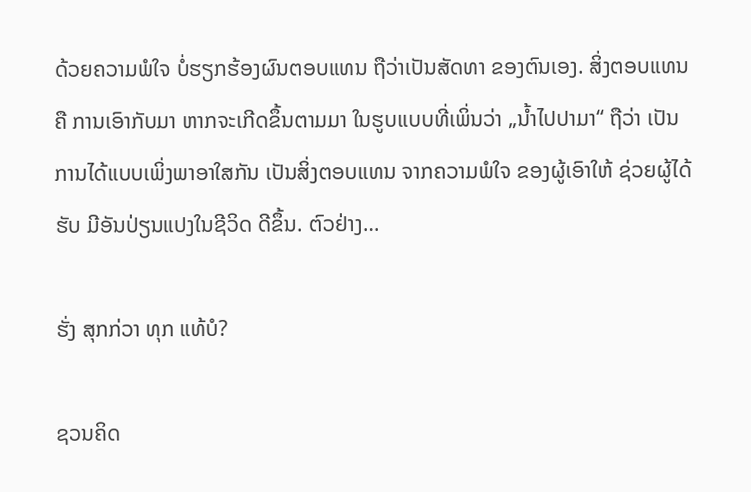ດ້ວຍຄວາມພໍໃຈ ບໍ່ຮຽກຮ້ອງຜົນຕອບແທນ ຖືວ່າເປັນສັດທາ ຂອງຕົນເອງ. ສິ່ງຕອບແທນ ຄື ການເອົາກັບມາ ຫາກຈະເກີດຂຶ້ນຕາມມາ ໃນຮູບແບບທີ່ເພິ່ນວ່າ „ນໍ້າໄປປາມາ“ ຖືວ່າ ເປັນການໄດ້ແບບເພິ່ງພາອາໃສກັນ ເປັນສິ່ງຕອບແທນ ຈາກຄວາມພໍໃຈ ຂອງຜູ້ເອົາໃຫ້ ຊ່ວຍຜູ້ໄດ້ຮັບ ມີອັນປ່ຽນແປງໃນຊີວິດ ດີຂຶ້ນ. ຕົວຢ່າງ…

ຮັ່ງ ສຸກກ່ວາ ທຸກ ແທ້ບໍ?

ຊວນຄິດ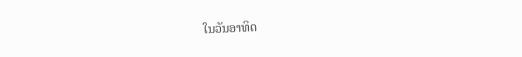ໃນວັນອາທິດ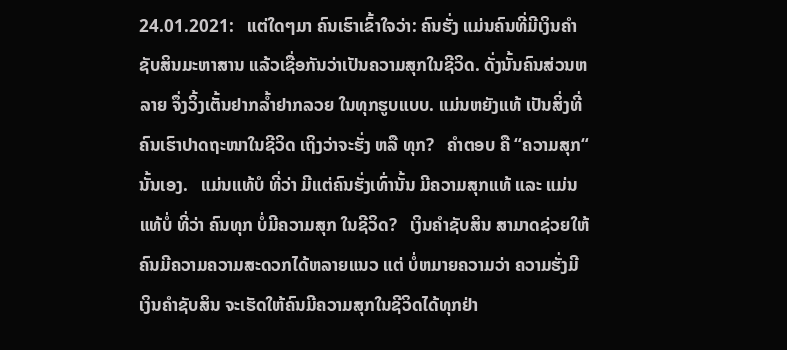24.01.2021:   ແຕ່ໃດໆມາ ຄົນເຮົາເຂົ້າໃຈວ່າ: ຄົນຮັ່ງ ແມ່ນຄົນທີ່ມີເງິນຄໍາຊັບສິນມະຫາສານ ແລ້ວເຊື່ອກັນວ່າເປັນຄວາມສຸກໃນຊີວິດ. ດັ່ງນັ້ນຄົນສ່ວນຫລາຍ ຈຶ່ງວິ້ງເຕັ້ນຢາກລໍ້າຢາກລວຍ ໃນທຸກຮູບແບບ. ແມ່ນຫຍັງແທ້ ເປັນສິ່ງທີ່ຄົນເຮົາປາດຖະໜາໃນຊີວິດ ເຖິງວ່າຈະຮັ່ງ ຫລື ທຸກ?   ຄໍາຕອບ ຄື “ຄວາມສຸກ“ ນັ້ນເອງ.   ແມ່ນແທ້ບໍ ທີ່ວ່າ ມີແຕ່ຄົນຮັ່ງເທົ່ານັ້ນ ມີຄວາມສຸກແທ້ ແລະ ແມ່ນແທ້ບໍ່ ທີ່ວ່າ ຄົນທຸກ ບໍ່ມີຄວາມສຸກ ໃນຊີວິດ?   ເງິນຄໍາຊັບສິນ ສາມາດຊ່ວຍໃຫ້ຄົນມີຄວາມຄວາມສະດວກໄດ້ຫລາຍແນວ ແຕ່ ບໍ່ຫມາຍຄວາມວ່າ ຄວາມຮັ່ງມີເງິນຄໍາຊັບສິນ ຈະເຮັດໃຫ້ຄົນມີຄວາມສຸກໃນຊີວິດໄດ້ທຸກຢ່າ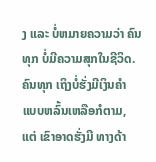ງ ແລະ ບໍ່ຫມາຍຄວາມວ່າ ຄົນທຸກ ບໍ່ມີຄວາມສຸກໃນຊີວິດ.   ຄົນທຸກ ເຖິງບໍ່ຮັ່ງມີເງິນຄໍາ ແບບຫລົ້ນເຫລືອກໍຕາມ, ແຕ່ ເຂົາອາດຮັ່ງມີ ທາງດ້າ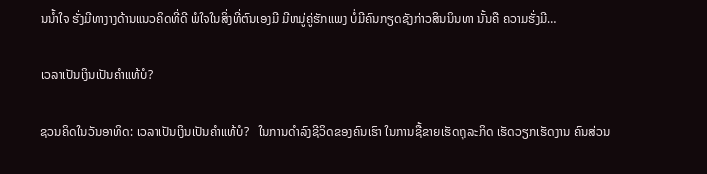ນນໍ້າໃຈ ຮັ່ງມີທາງາງດ້ານແນວຄິດທີ່ດີ ພໍໃຈໃນສິ່ງທີ່ຕົນເອງມີ ມີຫມູ່ຄູ່ຮັກແພງ ບໍ່ມີຄົນກຽດຊັງກ່າວສິນນິນທາ ນັ້ນຄື ຄວາມຮັ່ງມີ…

ເວລາເປັນເງິນເປັນຄໍາແທ້ບໍ?

ຊວນຄິດໃນວັນອາທິດ: ເວລາເປັນເງິນເປັນຄໍາແທ້ບໍ?   ໃນການດໍາລົງຊີວິດຂອງຄົນເຮົາ ໃນການຊື້ຂາຍເຮັດຖຸລະກິດ ເຮັດວຽກເຮັດງານ ຄົນສ່ວນ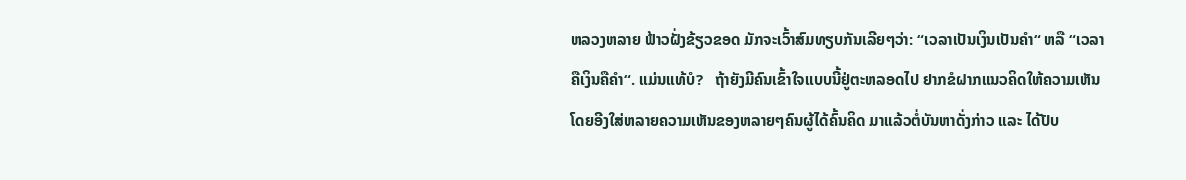ຫລວງຫລາຍ ຟ້າວຝັ່ງຂ້ຽວຂອດ ມັກຈະເວົ້າສົມທຽບກັນເລີຍໆວ່າ: “ເວລາເປັນເງິນເປັນຄໍາ“ ຫລື “ເວລາຄືເງິນຄືຄໍາ“. ແມ່ນແທ້ບໍ?   ຖ້າຍັງມີຄົນເຂົ້າໃຈແບບນີ້ຢູ່ຕະຫລອດໄປ ຢາກຂໍຝາກແນວຄິດໃຫ້ຄວາມເຫັນ ໂດຍອີງໃສ່ຫລາຍຄວາມເຫັນຂອງຫລາຍໆຄົນຜູ້ໄດ້ຄົ້ນຄິດ ມາແລ້ວຕໍ່ບັນຫາດັ່ງກ່າວ ແລະ ໄດ້ປັບ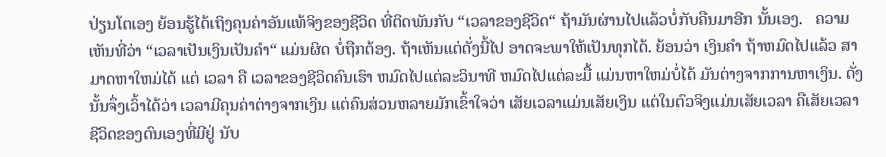ປ່ຽນໂຕເອງ ຍ້ອນຮູ້ໄດ້ເຖິງຄຸນຄ່າອັນແທ້ຈິງຂອງຊີວິດ ທີ່ຕິດພັນກັບ “ເວລາຂອງຊີວິດ“ ຖ້າມັນຜ່ານໄປແລ້ວບໍ່ກັບຄືນມາອີກ ນັ້ນເອງ.   ຄວາມເຫັນທີ່ວ່າ “ເວລາເປັນເງິນເປັນຄໍາ“ ແມ່ນຜິດ ບໍ່ຖືກຕ້ອງ. ຖ້າເຫັນແຕ່ດັ່ງນີ້ໄປ ອາດຈະພາໃຫ້ເປັນທຸກໄດ້. ຍ້ອນວ່າ ເງິນຄໍາ ຖ້າຫມົດໄປແລ້ວ ສາມາດຫາໃຫມ່ໄດ້ ແຕ່ ເວລາ ຄື ເວລາຂອງຊີວິດຄົນເຮົາ ຫມົດໄປແຕ່ລະວິນາທີ ຫມົດໄປແຕ່ລະມື້ ແມ່ນຫາໃຫມ່ບໍ່ໄດ້ ມັນຕ່າງຈາກການຫາເງິນ. ດັ່ງນັ້ນຈຶ່ງເວົ້າໄດ້ວ່າ ເວລາມີຄຸນຄ່າຕ່າງຈາກເງິນ ແຕ່ຄົນສ່ວນຫລາຍມັກເຂົ້າໃຈວ່າ ເສັຍເວລາແມ່ນເສັຍເງິນ ແຕ່ໃນຕົວຈິງແມ່ນເສັຍເວລາ ຄືເສັຍເວລາຊີວິດຂອງຕົນເອງທີ່ມີຢູ່ ນັບ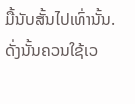ມື້ນັບສັ້ນໄປເທົ່ານັ້ນ.   ດັ່ງນັ້ນຄວນໃຊ້ເວ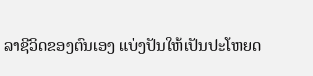ລາຊີວິດຂອງຕົນເອງ ແບ່ງປັນໃຫ້ເປັນປະໂຫຍດ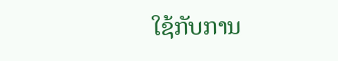ໃຊ້ກັບການ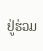ຢູ່ຮ່ວມ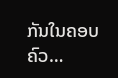ກັນໃນຄອບຄົວ…